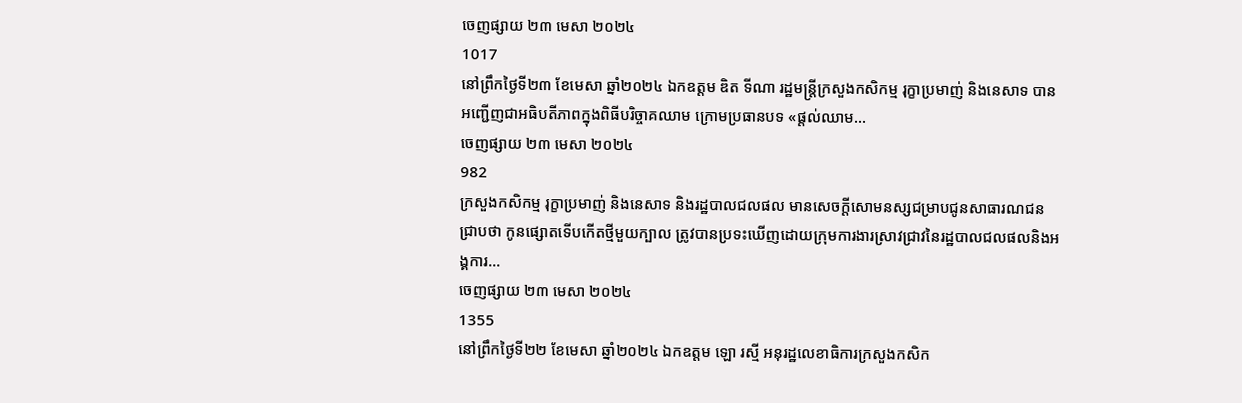ចេញផ្សាយ ២៣ មេសា ២០២៤
1017
នៅព្រឹកថ្ងៃទី២៣ ខែមេសា ឆ្នាំ២០២៤ ឯកឧត្តម ឌិត ទីណា រដ្ឋមន្ត្រីក្រសួងកសិកម្ម រុក្ខាប្រមាញ់ និងនេសាទ បានអញ្ជើញជាអធិបតីភាពក្នុងពិធីបរិច្ចាគឈាម ក្រោមប្រធានបទ «ផ្តល់ឈាម...
ចេញផ្សាយ ២៣ មេសា ២០២៤
982
ក្រសួងកសិកម្ម រុក្ខាប្រមាញ់ និងនេសាទ និងរដ្ឋបាលជលផល មានសេចក្ដីសោមនស្សជម្រាបជូនសាធារណជនជ្រាបថា កូនផ្សោតទើបកើតថ្មីមួយក្បាល ត្រូវបានប្រទះឃើញដោយក្រុមការងារស្រាវជ្រាវនៃរដ្ឋបាលជលផលនិងអង្គការ...
ចេញផ្សាយ ២៣ មេសា ២០២៤
1355
នៅព្រឹកថ្ងៃទី២២ ខែមេសា ឆ្នាំ២០២៤ ឯកឧត្តម ឡោ រស្មី អនុរដ្ឋលេខាធិការក្រសួងកសិក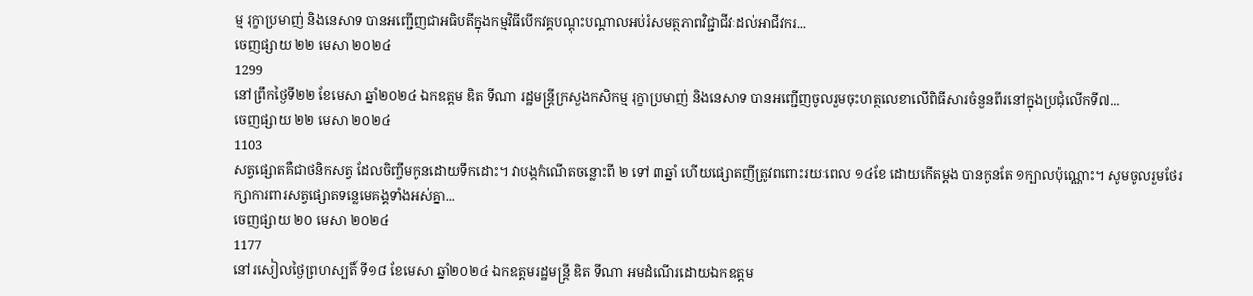ម្ម រុក្ខាប្រមាញ់ និងនេសាទ បានអញ្ជើញជាអធិបតីក្នុងកម្មវិធីបើកវគ្គបណ្តុះបណ្តាលអប់រំសមត្ថភាពវិជ្ជាជីវៈដល់អាជីវករ...
ចេញផ្សាយ ២២ មេសា ២០២៤
1299
នៅព្រឹកថ្ងៃទី២២ ខែមេសា ឆ្នាំ២០២៤ ឯកឧត្តម ឌិត ទីណា រដ្ឋមន្ត្រីក្រសួងកសិកម្ម រុក្ខាប្រមាញ់ និងនេសាទ បានអញ្ជើញចូលរួមចុះហត្ថលេខាលើពិធីសារចំនួនពីរនៅក្នុងប្រជុំលើកទី៧...
ចេញផ្សាយ ២២ មេសា ២០២៤
1103
សត្វផ្សោតគឺជាថនិកសត្វ ដែលចិញ្ចឹមកូនដោយទឹកដោះ។ វាបង្កកំណើតចន្លោះពី ២ ទៅ ៣ឆ្នាំ ហើយផ្សោតញីត្រូវពពោះរយៈពេល ១៤ខែ ដោយកើតម្តង បានកូនតែ ១ក្បាលប៉ុណ្ណោះ។ សូមចូលរួមថែរក្សាការពារសត្វផ្សោតទន្លេមេគង្គទាំងអស់គ្នា...
ចេញផ្សាយ ២០ មេសា ២០២៤
1177
នៅរសៀលថ្ងៃព្រហស្បតិ៍ ទី១៨ ខែមេសា ឆ្នាំ២០២៤ ឯកឧត្តមរដ្ឋមន្ដ្រី ឌិត ទីណា អមដំណើរដោយឯកឧត្តម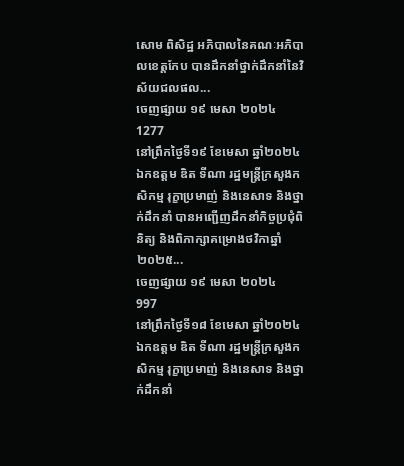សោម ពិសិដ្ឋ អភិបាលនៃគណៈអភិបាលខេត្តកែប បានដឹកនាំថ្នាក់ដឹកនាំនៃវិស័យជលផល...
ចេញផ្សាយ ១៩ មេសា ២០២៤
1277
នៅព្រឹកថ្ងៃទី១៩ ខែមេសា ឆ្នាំ២០២៤ ឯកឧត្តម ឌិត ទីណា រដ្ឋមន្ត្រីក្រសួងកសិកម្ម រុក្ខាប្រមាញ់ និងនេសាទ និងថ្នាក់ដឹកនាំ បានអញ្ជើញដឹកនាំកិច្ចប្រជុំពិនិត្យ និងពិភាក្សាគម្រោងថវិកាឆ្នាំ២០២៥...
ចេញផ្សាយ ១៩ មេសា ២០២៤
997
នៅព្រឹកថ្ងៃទី១៨ ខែមេសា ឆ្នាំ២០២៤ ឯកឧត្តម ឌិត ទីណា រដ្ឋមន្ត្រីក្រសួងកសិកម្ម រុក្ខាប្រមាញ់ និងនេសាទ និងថ្នាក់ដឹកនាំ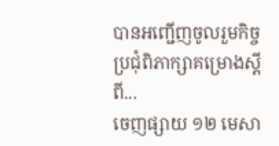បានអញ្ជើញចូលរួមកិច្ចប្រជុំពិភាក្សាគម្រោងស្តីពី...
ចេញផ្សាយ ១២ មេសា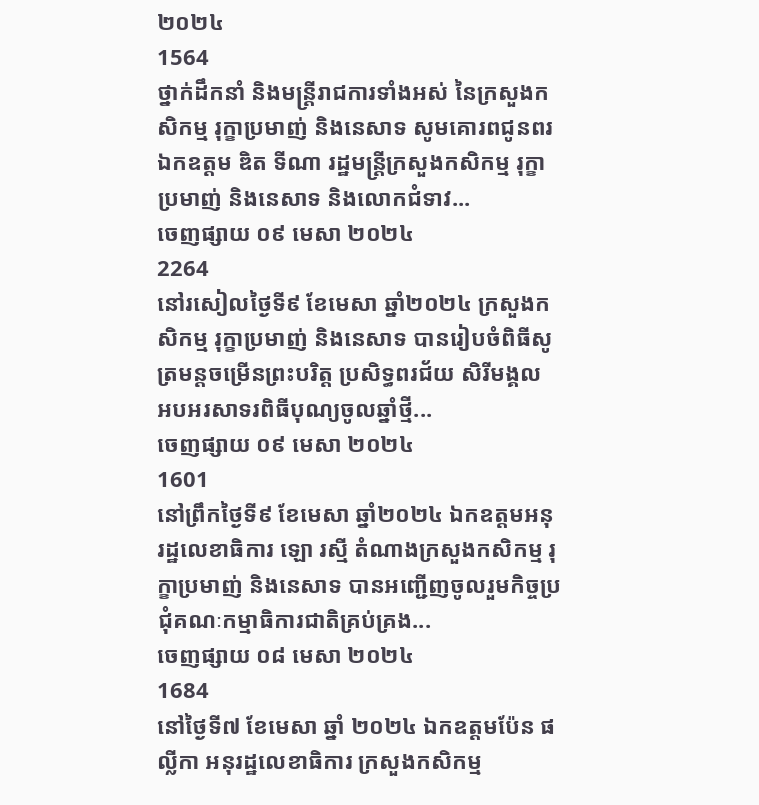២០២៤
1564
ថ្នាក់ដឹកនាំ និងមន្ត្រីរាជការទាំងអស់ នៃក្រសួងកសិកម្ម រុក្ខាប្រមាញ់ និងនេសាទ សូមគោរពជូនពរ ឯកឧត្តម ឌិត ទីណា រដ្ឋមន្ត្រីក្រសួងកសិកម្ម រុក្ខាប្រមាញ់ និងនេសាទ និងលោកជំទាវ...
ចេញផ្សាយ ០៩ មេសា ២០២៤
2264
នៅរសៀលថ្ងៃទី៩ ខែមេសា ឆ្នាំ២០២៤ ក្រសួងកសិកម្ម រុក្ខាប្រមាញ់ និងនេសាទ បានរៀបចំពិធីសូត្រមន្តចម្រើនព្រះបរិត្ត ប្រសិទ្ធពរជ័យ សិរីមង្គល អបអរសាទរពិធីបុណ្យចូលឆ្នាំថ្មី...
ចេញផ្សាយ ០៩ មេសា ២០២៤
1601
នៅព្រឹកថ្ងៃទី៩ ខែមេសា ឆ្នាំ២០២៤ ឯកឧត្តមអនុរដ្ឋលេខាធិការ ឡោ រស្មី តំណាងក្រសួងកសិកម្ម រុក្ខាប្រមាញ់ និងនេសាទ បានអញ្ជើញចូលរួមកិច្ចប្រជុំគណៈកម្មាធិការជាតិគ្រប់គ្រង...
ចេញផ្សាយ ០៨ មេសា ២០២៤
1684
នៅថ្ងៃទី៧ ខែមេសា ឆ្នាំ ២០២៤ ឯកឧត្តមប៉ែន ផល្លីកា អនុរដ្ឋលេខាធិការ ក្រសួងកសិកម្ម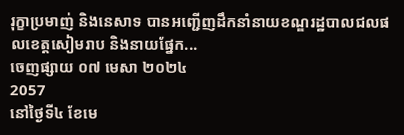រុក្ខាប្រមាញ់ និងនេសាទ បានអញ្ជើញដឹកនាំនាយខណ្ឌរដ្ឋបាលជលផលខេត្តសៀមរាប និងនាយផ្នែក...
ចេញផ្សាយ ០៧ មេសា ២០២៤
2057
នៅថ្ងៃទី៤ ខែមេ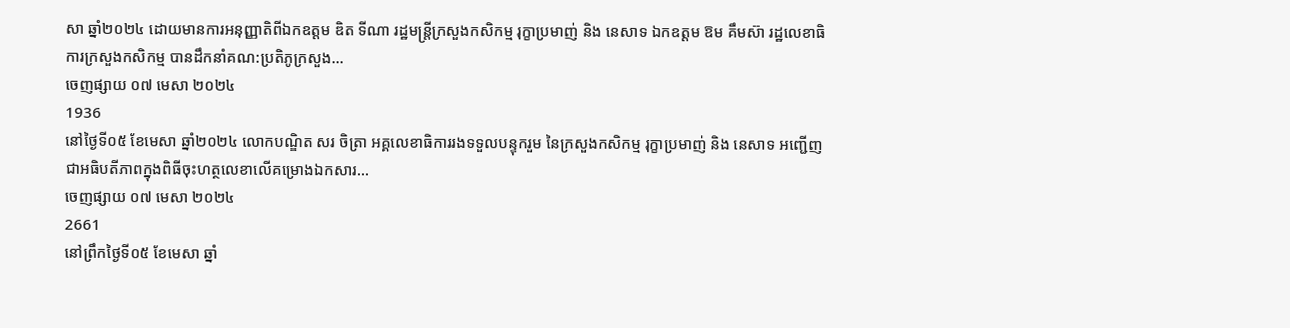សា ឆ្នាំ២០២៤ ដោយមានការអនុញ្ញាតិពីឯកឧត្តម ឌិត ទីណា រដ្ឋមន្រ្តីក្រសួងកសិកម្ម រុក្ខាប្រមាញ់ និង នេសាទ ឯកឧត្តម ឱម គឹមស៊ា រដ្ឋលេខាធិការក្រសួងកសិកម្ម បានដឹកនាំគណ:ប្រតិភូក្រសួង...
ចេញផ្សាយ ០៧ មេសា ២០២៤
1936
នៅថ្ងៃទី០៥ ខែមេសា ឆ្នាំ២០២៤ លោកបណ្ឌិត សរ ចិត្រា អគ្គលេខាធិការរងទទួលបន្ទុករួម នៃក្រសួងកសិកម្ម រុក្ខាប្រមាញ់ និង នេសាទ អញ្ជើញជាអធិបតីភាពក្នុងពិធីចុះហត្ថលេខាលើគម្រោងឯកសារ...
ចេញផ្សាយ ០៧ មេសា ២០២៤
2661
នៅព្រឹកថ្ងៃទី០៥ ខែមេសា ឆ្នាំ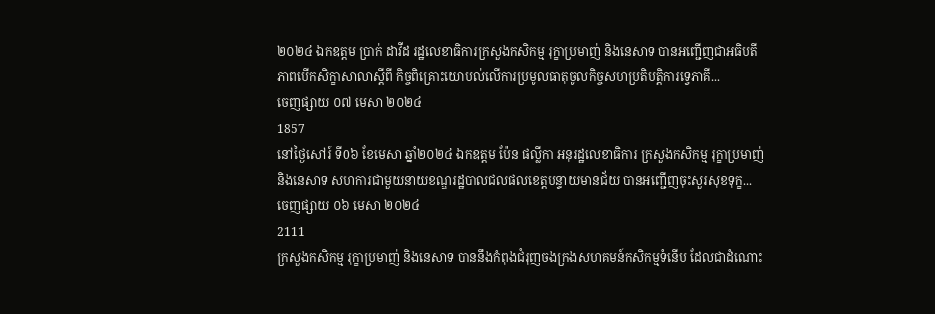២០២៤ ឯកឧត្តម ប្រាក់ ដាវីដ រដ្ឋលេខាធិការក្រសួងកសិកម្ម រុក្ខាប្រមាញ់ និងនេសាទ បានអញ្ជើញជាអធិបតីភាពបើកសិក្ខាសាលាស្ដីពី កិច្ចពិគ្រោះយោបល់លើការប្រមូលធាតុចូលកិច្ចសហប្រតិបត្ដិការទ្វេភាគី...
ចេញផ្សាយ ០៧ មេសា ២០២៤
1857
នៅថ្ងៃសៅរ៍ ទី0៦ ខែមេសា ឆ្នាំ២០២៤ ឯកឧត្តម ប៉ែន ផល្លីកា អនុរដ្ឋលេខាធិការ ក្រសួងកសិកម្ម រុក្ខាប្រមាញ់ និងនេសាទ សហការជាមួយនាយខណ្ឌរដ្ឋបាលជលផលខេត្តបន្ទាយមានជ័យ បានអញ្ជើញចុះសួរសុខទុក្ខ...
ចេញផ្សាយ ០៦ មេសា ២០២៤
2111
ក្រសួងកសិកម្ម រុក្ខាប្រមាញ់ និងនេសាទ បាននឹងកំពុងជំរុញចងក្រងសហគមន៍កសិកម្មទំនើប ដែលជាដំណោះ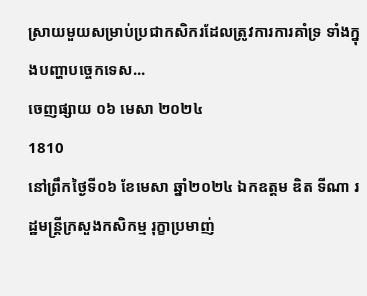ស្រាយមួយសម្រាប់ប្រជាកសិករដែលត្រូវការការគាំទ្រ ទាំងក្នុងបញ្ហាបច្ចេកទេស...
ចេញផ្សាយ ០៦ មេសា ២០២៤
1810
នៅព្រឹកថ្ងៃទី០៦ ខែមេសា ឆ្នាំ២០២៤ ឯកឧត្តម ឌិត ទីណា រដ្ឋមន្ត្រីក្រសួងកសិកម្ម រុក្ខាប្រមាញ់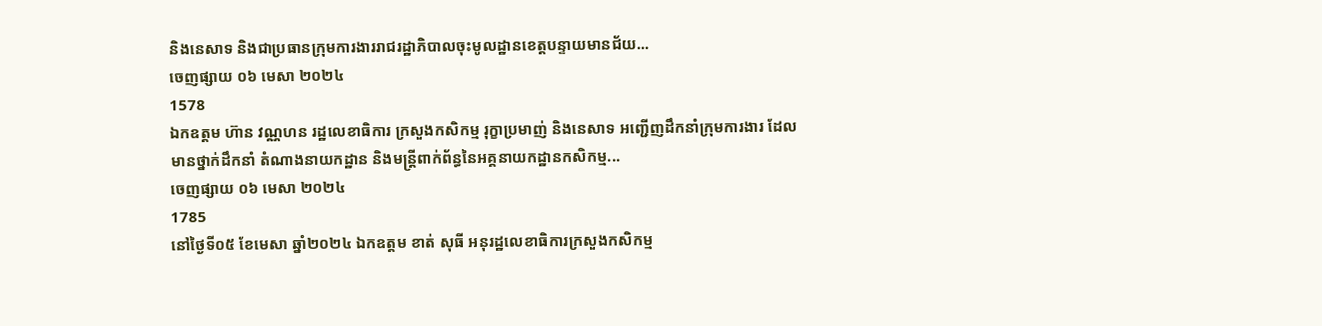និងនេសាទ និងជាប្រធានក្រុមការងាររាជរដ្ឋាភិបាលចុះមូលដ្ឋានខេត្តបន្ទាយមានជ័យ...
ចេញផ្សាយ ០៦ មេសា ២០២៤
1578
ឯកឧត្តម ហ៊ាន វណ្ណហន រដ្ឋលេខាធិការ ក្រសួងកសិកម្ម រុក្ខាប្រមាញ់ និងនេសាទ អញ្ជើញដឹកនាំក្រុមការងារ ដែលមានថ្នាក់ដឹកនាំ តំណាងនាយកដ្ឋាន និងមន្រ្ដីពាក់ព័ន្ធនៃអគ្គនាយកដ្ឋានកសិកម្ម...
ចេញផ្សាយ ០៦ មេសា ២០២៤
1785
នៅថ្ងៃទី០៥ ខែមេសា ឆ្នាំ២០២៤ ឯកឧត្តម ខាត់ សុធី អនុរដ្ឋលេខាធិការក្រសួងកសិកម្ម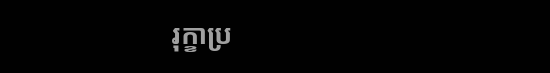រុក្ខាប្រ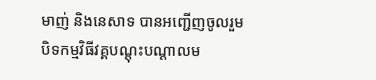មាញ់ និងនេសាទ បានអញ្ជើញចូលរួមបិទកម្មវិធីវគ្គបណ្តុះបណ្តាលម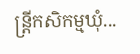ន្ត្រីកសិកម្មឃុំ...